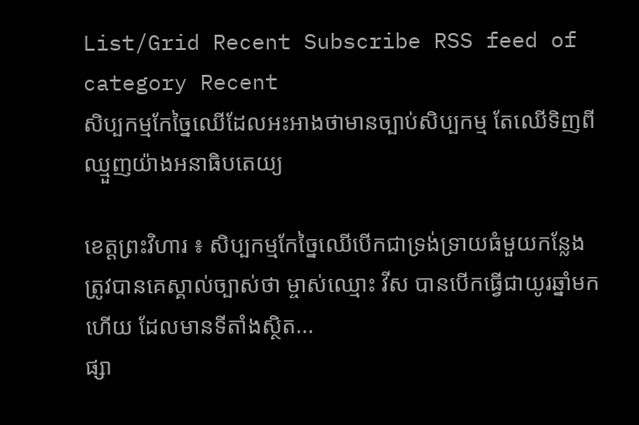List/Grid Recent Subscribe RSS feed of category Recent
សិប្បកម្មកែច្នៃឈើដែលអះអាងថាមានច្បាប់សិប្បកម្ម តែឈើទិញពីឈ្មួញយ៉ាងអនាធិបតេយ្យ

ខេត្តព្រះវិហារ ៖ សិប្បកម្មកែច្នៃឈើបើកជាទ្រង់ទ្រាយធំមួយកន្លែង ត្រូវបានគេស្គាល់ច្បាស់ថា ម្ចាស់ឈ្មោះ វីស បានបើកធ្វើជាយូរឆ្នាំមកហើយ ដែលមានទីតាំងស្ថិត...
ផ្សា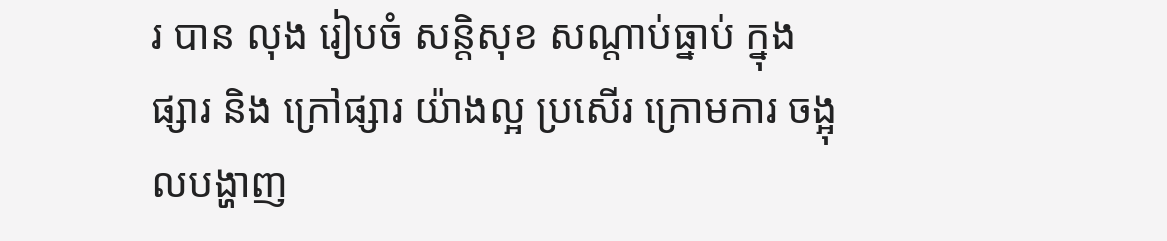រ បាន លុង រៀបចំ សន្តិសុខ សណ្តាប់ធ្នាប់ ក្នុងផ្សារ និង ក្រៅផ្សារ យ៉ាងល្អ ប្រសើរ ក្រោមការ ចង្អុលបង្ហាញ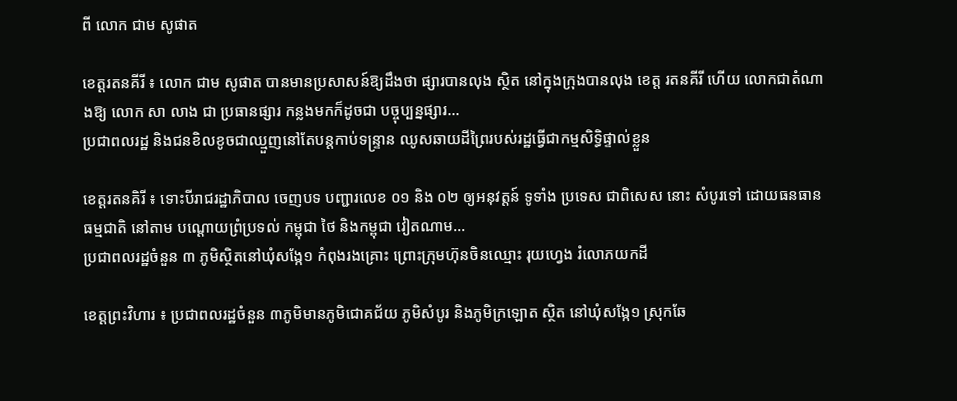ពី លោក ជាម សូផាត

ខេត្តរតនគីរី ៖ លោក ជាម សូផាត បានមានប្រសាសន៍ឱ្យដឹងថា ផ្សារបានលុង ស្ថិត នៅក្នុងក្រុងបានលុង ខេត្ត រតនគីរី ហើយ លោកជាតំណាងឱ្យ លោក សា លាង ជា ប្រធានផ្សារ កន្លងមកក៏ដូចជា បច្ចុប្បន្នផ្សារ...
ប្រជាពលរដ្ឋ និងជនខិលខូចជាឈ្មួញនៅតែបន្តកាប់ទន្រ្ទាន ឈូសឆាយដីព្រៃរបស់រដ្ឋធ្វើជាកម្មសិទ្ធិផ្ទាល់ខ្លួន

ខេត្តរតនគិរី ៖ ទោះបីរាជរដ្ឋាភិបាល ចេញបទ បញ្ជារលេខ ០១ និង ០២ ឲ្យអនុវត្តន៍ ទូទាំង ប្រទេស ជាពិសេស នោះ សំបូរទៅ ដោយធនធានធម្មជាតិ នៅតាម បណ្តោយព្រំប្រទល់ កម្ពុជា ថៃ និងកម្ពុជា វៀតណាម...
ប្រជាពលរដ្ឋចំនួន ៣ ភូមិស្ថិតនៅឃុំសង្កែ១ កំពុងរងគ្រោះ ព្រោះក្រុមហ៊ុនចិនឈ្មោះ រុយហ្វេង រំលោភយកដី

ខេត្តព្រះវិហារ ៖ ប្រជាពលរដ្ឋចំនួន ៣ភូមិមានភូមិជោគជ័យ ភូមិសំបូរ និងភូមិក្រឡោត ស្ថិត នៅឃុំសង្កែ១ ស្រុកឆែ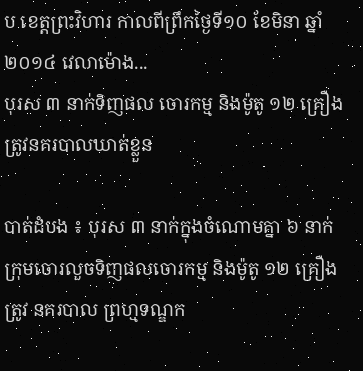ប ខេត្តព្រះវិហារ កាលពីព្រឹកថ្ងៃទី១០ ខែមិនា ឆ្នាំ ២០១៤ វេលាម៉ោង...
បុរស ៣ នាក់ទិញផល ចោរកម្ម និងម៉ូតូ ១២ គ្រឿង ត្រូវនគរបាលឃាត់ខ្លួន

បាត់ដំបង ៖ បុរស ៣ នាក់ក្នុងចំណោមគ្នា ៦ នាក់ក្រុមចោរលួចទិញផលចោរកម្ម និងម៉ូតូ ១២ គ្រឿងត្រូវ នគរបាល ព្រហ្មទណ្ឌក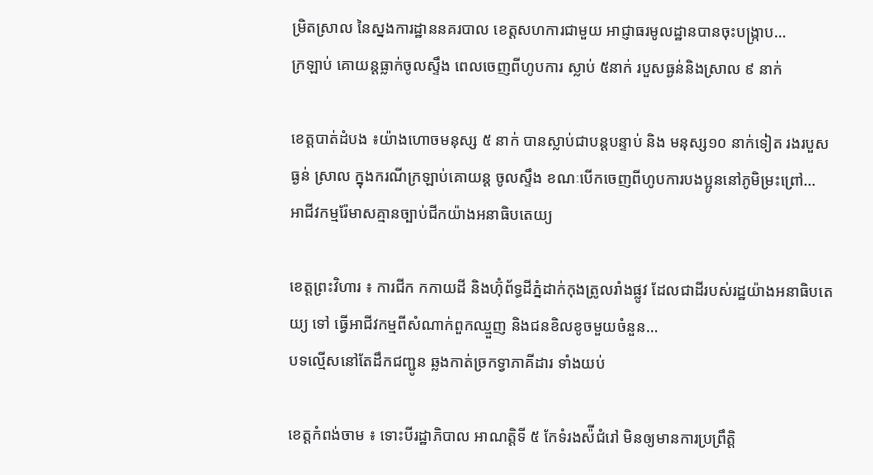ម្រិតស្រាល នៃស្នងការដ្ឋាននគរបាល ខេត្តសហការជាមួយ អាជ្ញាធរមូលដ្ឋានបានចុះបង្ក្រាប...
ក្រឡាប់ គោយន្តធ្លាក់ចូលស្ទឹង ពេលចេញពីហូបការ ស្លាប់ ៥នាក់ របួសធ្ងន់និងស្រាល ៩ នាក់

ខេត្តបាត់ដំបង ៖យ៉ាងហោចមនុស្ស ៥ នាក់ បានស្លាប់ជាបន្តបន្ទាប់ និង មនុស្ស១០ នាក់ទៀត រងរបួសធ្ងន់ ស្រាល ក្នុងករណីក្រឡាប់គោយន្ត ចូលស្ទឹង ខណៈបើកចេញពីហូបការបងប្អូននៅភូមិម្រះព្រៅ...
អាជីវកម្មរ៉ែមាសគ្មានច្បាប់ជីកយ៉ាងអនាធិបតេយ្យ

ខេត្តព្រះវិហារ ៖ ការជីក កកាយដី និងហ៊ុំព័ទ្ធដីភ្នំដាក់កុងត្រូលរាំងផ្លូវ ដែលជាដីរបស់រដ្ឋយ៉ាងអនាធិបតេយ្យ ទៅ ធ្វើអាជីវកម្មពីសំណាក់ពួកឈ្មួញ និងជនខិលខូចមួយចំនួន...
បទល្មើសនៅតែដឹកជញ្ជូន ឆ្លងកាត់ច្រកទ្វាភាគីដារ ទាំងយប់

ខេត្តកំពង់ចាម ៖ ទោះបីរដ្ឋាភិបាល អាណត្តិទី ៥ កែទំរងស៉ីជំរៅ មិនឲ្យមានការប្រព្រឹត្តិ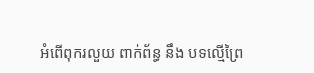អំពើពុករលួយ ពាក់ព័ន្ធ នឹង បទល្មើព្រៃ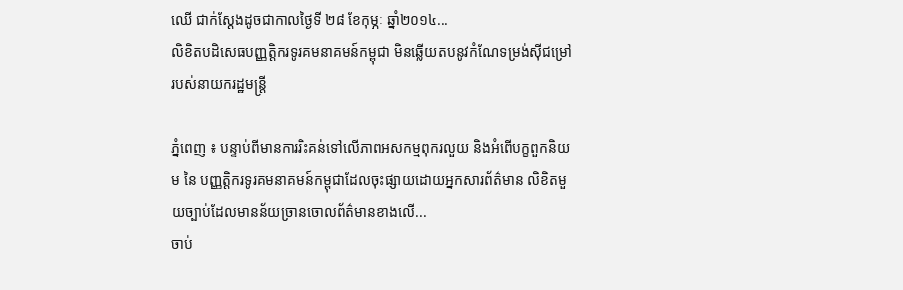ឈើ ជាក់ស្តែងដូចជាកាលថ្ងៃទី ២៨ ខែកុម្ភៈ ឆ្នាំ២០១៤...
លិខិតបដិសេធបញ្ញត្តិករទូរគមនាគមន៍កម្ពុជា មិនឆ្លើយតបនូវកំណែទម្រង់ស៊ីជម្រៅរបស់នាយករដ្ឋមន្រ្តី

ភ្នំពេញ ៖ បន្ទាប់ពីមានការរិះគន់ទៅលើភាពអសកម្មពុករលួយ និងអំពើបក្ខពួកនិយម នៃ បញ្ញត្តិករទូរគមនាគមន៍កម្ពុជាដែលចុះផ្សាយដោយអ្នកសារព័ត៌មាន លិខិតមួយច្បាប់ដែលមានន័យច្រានចោលព័ត៌មានខាងលើ...
ចាប់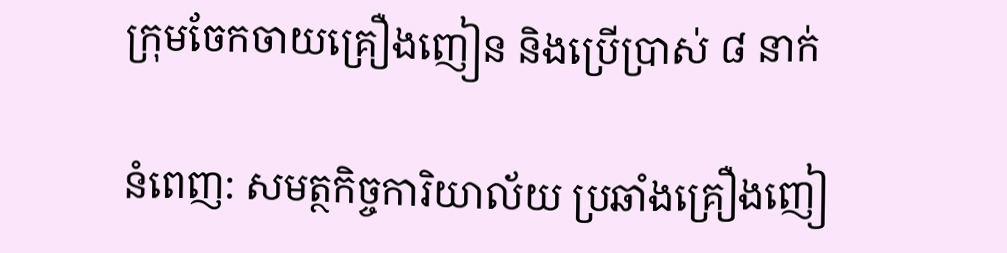ក្រុមចែកចាយគ្រឿងញៀន និងប្រើប្រាស់ ៨ នាក់

នំពេញ: សមត្ថកិច្ចការិយាល័យ ប្រឆាំងគ្រឿងញៀ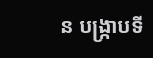ន បង្ក្រាបទី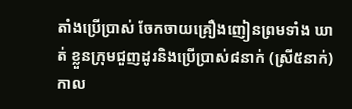តាំងប្រើប្រាស់ ចែកចាយគ្រឿងញៀនព្រមទាំង ឃាត់ ខ្លួនក្រុមជួញដូរនិងប្រើប្រាស់៨នាក់ (ស្រី៥នាក់) កាល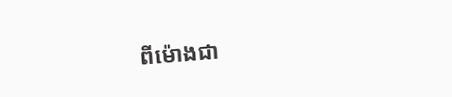ពីម៉ោងជា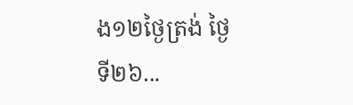ង១២ថ្ងៃត្រង់ ថ្ងៃទី២៦...